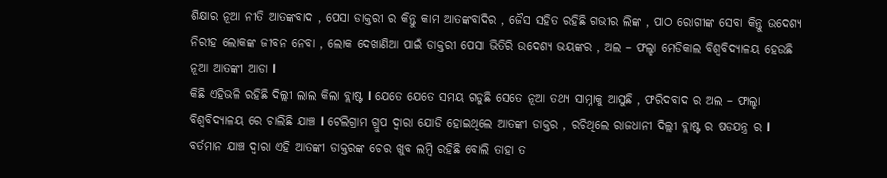ଶିକ୍ଷାର ନୂଆ ନୀତି ଆତଙ୍କବାଦ , ପେସା ଡାକ୍ତରୀ ର କିନ୍ତୁ କାମ ଆତଙ୍କବାଦିର , ଜୈସ ସହିତ ରହିଛି ଗଭୀର ଲିଙ୍କ , ପାଠ ରୋଗୀଙ୍କ ସେବା କିନ୍ତୁ ଉଦେଶ୍ୟ ନିରୀହ ଲୋକଙ୍କ ଜୀବନ ନେବା , ଲୋକ ଦେଖାଣିଆ ପାଇଁ ଡାକ୍ତରୀ ପେସା ଭିତିରି ଉଦେଶ୍ୟ ଭୟଙ୍କର , ଅଲ – ଫଲ୍ହା ମେଡିକାଲ ବିଶ୍ୱବିଦ୍ୟାଳୟ ହେଉଛି ନୂଆ ଆତଙ୍କୀ ଆଡା l
କିଛି ଏହିଭଳି ରହିଛି ଦିଲ୍ଲୀ ଲାଲ କିଲା ବ୍ଲାଷ୍ଟ l ଯେତେ ଯେତେ ସମୟ ଗଡୁଛି ସେତେ ନୂଆ ତଥ୍ୟ ସାମ୍ନାକୁ ଆସୁଛି , ଫରିଦବାଦ ର ଅଲ – ଫାଲ୍ହା ବିଶ୍ୱବିଦ୍ୟାଳୟ ରେ ଚାଲିଛି ଯାଞ୍ଚ l ଟେଲିଗ୍ରାମ ଗ୍ରୁପ ଦ୍ୱାରା ଯୋଡି ହୋଇଥିଲେ ଆତଙ୍କୀ ଡାକ୍ତର , ରଚିଥିଲେ ରାଜଧାନୀ ଦିଲ୍ଲୀ ବ୍ଲାଷ୍ଟ ର ଷଡଯନ୍ତ୍ର ର l
ବର୍ତମାନ ଯାଞ୍ଚ ଦ୍ୱାରା ଏହି ଆତଙ୍କୀ ଡାକ୍ତରଙ୍କ ଚେର ଖୁବ ଲମ୍ବି ରହିଛି ବୋଲି ତାହା ତ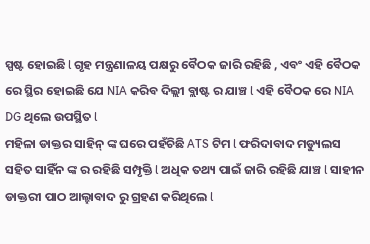ସ୍ପଷ୍ଟ ହୋଇଛି l ଗୃହ ମନ୍ତ୍ରଣାଳୟ ପକ୍ଷରୁ ବୈଠକ ଜାରି ରହିଛି , ଏବଂ ଏହି ବୈଠକ ରେ ସ୍ଥିର ହୋଇଛି ଯେ NIA କରିବ ଦିଲ୍ଲୀ ବ୍ଲାଷ୍ଟ ର ଯାଞ୍ଚ l ଏହି ବୈଠକ ରେ NIA DG ଥିଲେ ଉପସ୍ଥିତ l
ମହିଳା ଡାକ୍ତର ସାହିନ୍ ଙ୍କ ଘରେ ପହଁଚିଛି ATS ଟିମ l ଫରିଦାବାଦ ମଡ୍ୟୁଲସ ସହିତ ସାହିଁନ ଙ୍କ ର ରହିଛି ସମ୍ପୃକ୍ତି l ଅଧିକ ତଥ୍ୟ ପାଇଁ ଜାରି ରହିଛି ଯାଞ୍ଚ l ସାହୀନ ଡାକ୍ତରୀ ପାଠ ଆଲ୍ହାବାଦ ରୁ ଗ୍ରହଣ କରିଥିଲେ l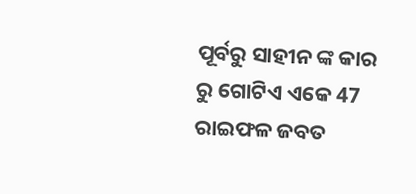ପୂର୍ବରୁ ସାହୀନ ଙ୍କ କାର ରୁ ଗୋଟିଏ ଏକେ 47 ରାଇଫଳ ଜବତ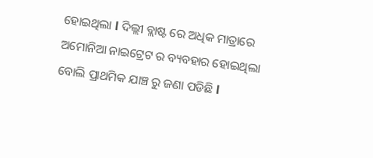ହୋଇଥିଲା l ଦିଲ୍ଲୀ ବ୍ଲାଷ୍ଟ ରେ ଅଧିକ ମାତ୍ରାରେ ଅମୋନିଆ ନାଇଟ୍ରେଟ ର ବ୍ୟବହାର ହୋଇଥିଲା ବୋଲି ପ୍ରାଥମିକ ଯାଞ୍ଚ ରୁ ଜଣା ପଡିଛି l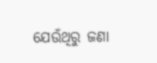ଯେଉଁଥିରୁ ଜଣା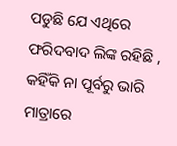ପଡୁଛି ଯେ ଏଥିରେ ଫରିଦବାଦ ଲିଙ୍କ ରହିଛି , କହିଁକି ନା ପୂର୍ବରୁ ଭାରି ମାତ୍ରାରେ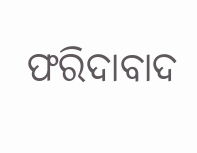ଫରିଦାବାଦ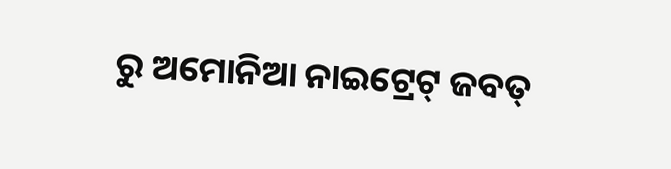ରୁ ଅମୋନିଆ ନାଇଟ୍ରେଟ୍ ଜବତ୍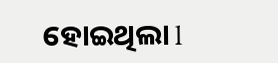ହୋଇଥିଲା l